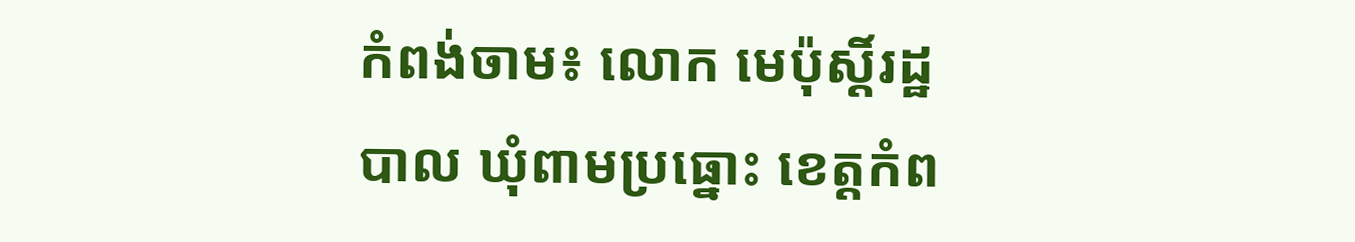កំពង់ចាម៖ លោក មេប៉ុស្តិ៍រដ្ឋបាល ឃុំពាមប្រធ្នោះ ខេត្តកំព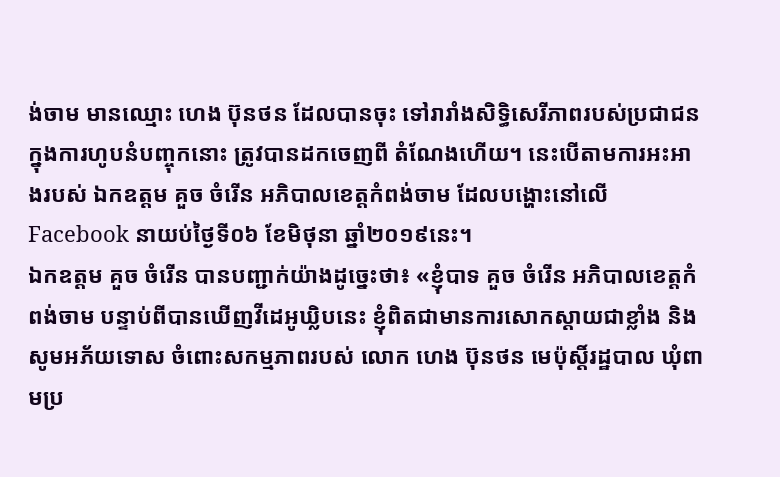ង់ចាម មានឈ្មោះ ហេង ប៊ុនថន ដែលបានចុះ ទៅរារាំងសិទ្ធិសេរីភាពរបស់ប្រជាជន ក្នុងការហូបនំបញ្ចុកនោះ ត្រូវបានដកចេញពី តំណែងហើយ។ នេះបើតាមការអះអាងរបស់ ឯកឧត្តម គួច ចំរើន អភិបាលខេត្តកំពង់ចាម ដែលបង្ហោះនៅលើ Facebook នាយប់ថ្ងៃទី០៦ ខែមិថុនា ឆ្នាំ២០១៩នេះ។
ឯកឧត្តម គួច ចំរើន បានបញ្ជាក់យ៉ាងដូច្នេះថា៖ «ខ្ញុំបាទ គួច ចំរើន អភិបាលខេត្តកំពង់ចាម បន្ទាប់ពីបានឃើញវីដេអូឃ្លិបនេះ ខ្ញុំពិតជាមានការសោកស្តាយជាខ្លាំង និងសូមអភ័យទោស ចំពោះសកម្មភាពរបស់ លោក ហេង ប៊ុនថន មេប៉ុស្តិ៍រដ្ឋបាល ឃុំពាមប្រ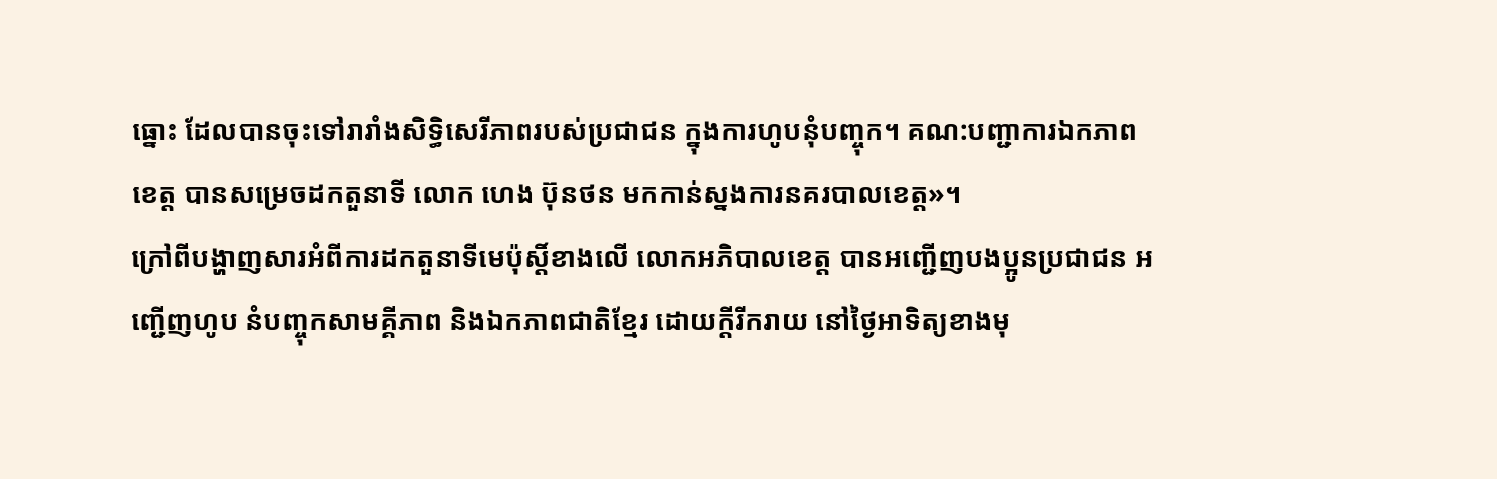ធ្នោះ ដែលបានចុះទៅរារាំងសិទ្ធិសេរីភាពរបស់ប្រជាជន ក្នុងការហូបនុំបញ្ចុក។ គណ:បញ្ជាការឯកភាពខេត្ត បានសម្រេចដកតួនាទី លោក ហេង ប៊ុនថន មកកាន់ស្នងការនគរបាលខេត្ត»។
ក្រៅពីបង្ហាញសារអំពីការដកតួនាទីមេប៉ុស្តិ៍ខាងលើ លោកអភិបាលខេត្ត បានអញ្ជើញបងប្អូនប្រជាជន អញ្ជើញហូប នំបញ្ចុកសាមគ្គីភាព និងឯកភាពជាតិខ្មែរ ដោយក្តីរីករាយ នៅថ្ងៃអាទិត្យខាងមុ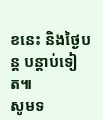ខនេះ និងថ្ងៃបន្ត បន្តាប់ទៀត៕
សូមទ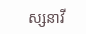ស្សនាវី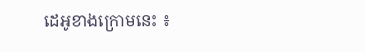ដេអូខាងក្រោមនេះ ៖